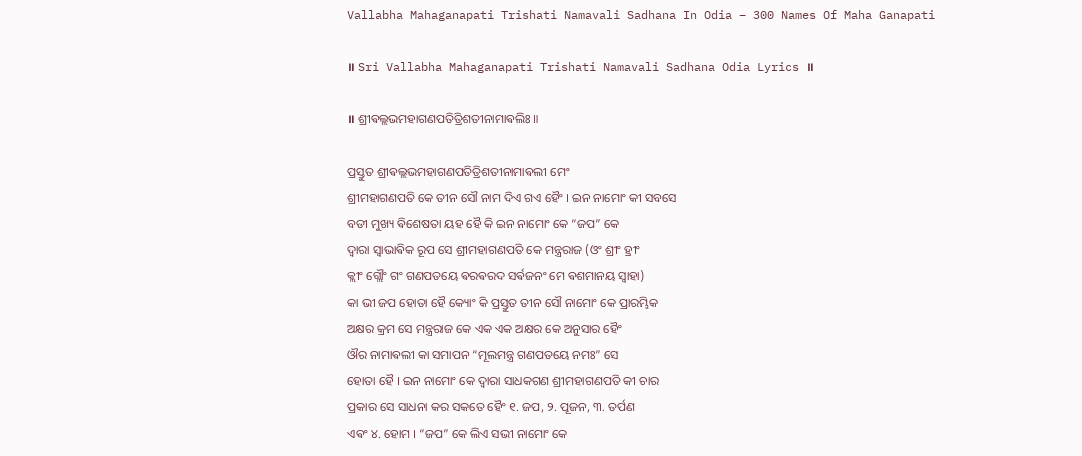Vallabha Mahaganapati Trishati Namavali Sadhana In Odia – 300 Names Of Maha Ganapati

॥ Sri Vallabha Mahaganapati Trishati Namavali Sadhana Odia Lyrics ॥

॥ ଶ୍ରୀଵଲ୍ଲଭମହାଗଣପତିତ୍ରିଶତୀନାମାଵଲିଃ ॥

ପ୍ରସ୍ତୁତ ଶ୍ରୀଵଲ୍ଲଭମହାଗଣପତିତ୍ରିଶତୀନାମାଵଲୀ ମେଂ
ଶ୍ରୀମହାଗଣପତି କେ ତୀନ ସୌ ନାମ ଦିଏ ଗଏ ହୈଂ । ଇନ ନାମୋଂ କୀ ସବସେ
ବଡୀ ମୁଖ୍ୟ ଵିଶେଷତା ୟହ ହୈ କି ଇନ ନାମୋଂ କେ “ଜପ” କେ
ଦ୍ଵାରା ସ୍ଵାଭାଵିକ ରୂପ ସେ ଶ୍ରୀମହାଗଣପତି କେ ମନ୍ତ୍ରରାଜ (ଓଂ ଶ୍ରୀଂ ହ୍ରୀଂ
କ୍ଲୀଂ ଗ୍ଲୌଂ ଗଂ ଗଣପତୟେ ଵରଵରଦ ସର୍ଵଜନଂ ମେ ଵଶମାନୟ ସ୍ଵାହା)
କା ଭୀ ଜପ ହୋତା ହୈ କ୍ୟୋଂ କି ପ୍ରସ୍ତୁତ ତୀନ ସୌ ନାମୋଂ କେ ପ୍ରାରମ୍ଭିକ
ଅକ୍ଷର କ୍ରମ ସେ ମନ୍ତ୍ରରାଜ କେ ଏକ ଏକ ଅକ୍ଷର କେ ଅନୁସାର ହୈଂ
ଔର ନାମାଵଲୀ କା ସମାପନ “ମୂଲମନ୍ତ୍ର ଗଣପତୟେ ନମଃ” ସେ
ହୋତା ହୈ । ଇନ ନାମୋଂ କେ ଦ୍ଵାରା ସାଧକଗଣ ଶ୍ରୀମହାଗଣପତି କୀ ଚାର
ପ୍ରକାର ସେ ସାଧନା କର ସକତେ ହୈଂ ୧. ଜପ, ୨. ପୂଜନ, ୩. ତର୍ପଣ
ଏଵଂ ୪. ହୋମ । “ଜପ” କେ ଲିଏ ସଭୀ ନାମୋଂ କେ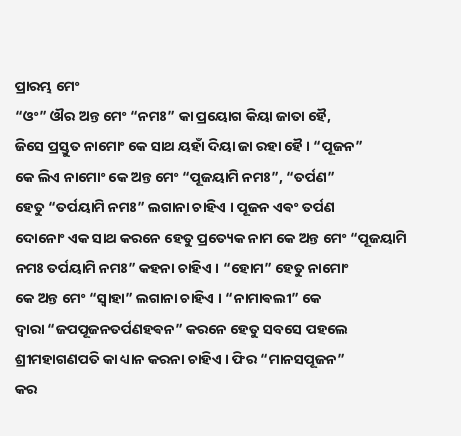ପ୍ରାରମ୍ଭ ମେଂ
“ଓଂ” ଔର ଅନ୍ତ ମେଂ “ନମଃ” କା ପ୍ରୟୋଗ କିୟା ଜାତା ହୈ,
ଜିସେ ପ୍ରସ୍ତୁତ ନାମୋଂ କେ ସାଥ ୟହାଁ ଦିୟା ଜା ରହା ହୈ । “ପୂଜନ”
କେ ଲିଏ ନାମୋଂ କେ ଅନ୍ତ ମେଂ “ପୂଜୟାମି ନମଃ”, “ତର୍ପଣ”
ହେତୁ “ତର୍ପୟାମି ନମଃ” ଲଗାନା ଚାହିଏ । ପୂଜନ ଏଵଂ ତର୍ପଣ
ଦୋନୋଂ ଏକ ସାଥ କରନେ ହେତୁ ପ୍ରତ୍ୟେକ ନାମ କେ ଅନ୍ତ ମେଂ “ପୂଜୟାମି
ନମଃ ତର୍ପୟାମି ନମଃ” କହନା ଚାହିଏ । “ହୋମ” ହେତୁ ନାମୋଂ
କେ ଅନ୍ତ ମେଂ “ସ୍ଵାହା” ଲଗାନା ଚାହିଏ । “ନାମାଵଲୀ” କେ
ଦ୍ଵାରା “ଜପପୂଜନତର୍ପଣହଵନ” କରନେ ହେତୁ ସବସେ ପହଲେ
ଶ୍ରୀମହାଗଣପତି କା ଧ୍ୟାନ କରନା ଚାହିଏ । ଫିର “ମାନସପୂଜନ”
କର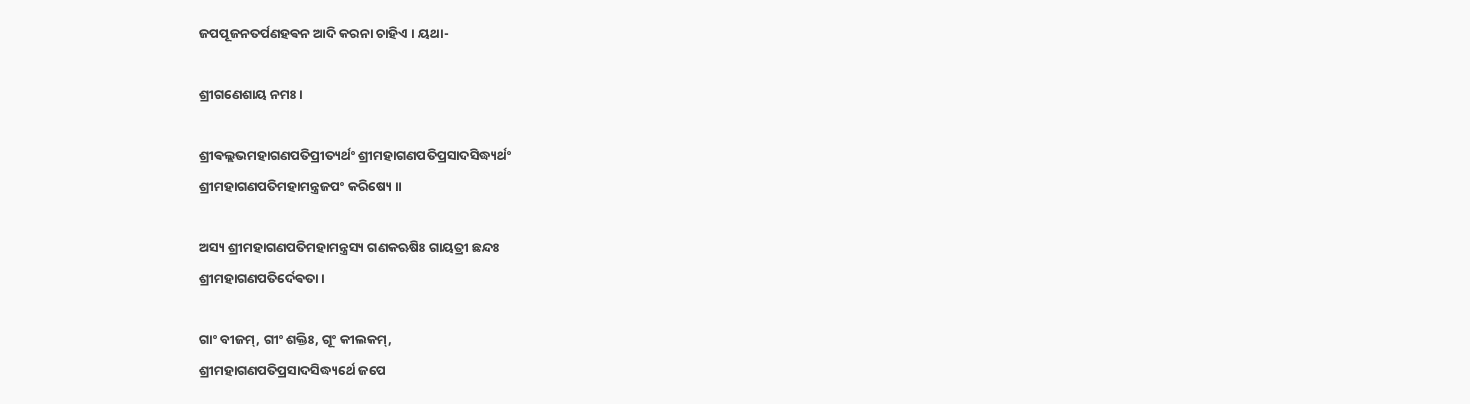ଜପପୂଜନତର୍ପଣହଵନ ଆଦି କରନା ଚାହିଏ । ୟଥା-

ଶ୍ରୀଗଣେଶାୟ ନମଃ ।

ଶ୍ରୀଵଲ୍ଲଭମହାଗଣପତିପ୍ରୀତ୍ୟର୍ଥଂ ଶ୍ରୀମହାଗଣପତିପ୍ରସାଦସିଦ୍ଧ୍ୟର୍ଥଂ
ଶ୍ରୀମହାଗଣପତିମହାମନ୍ତ୍ରଜପଂ କରିଷ୍ୟେ ॥

ଅସ୍ୟ ଶ୍ରୀମହାଗଣପତିମହାମନ୍ତ୍ରସ୍ୟ ଗଣକଋଷିଃ ଗାୟତ୍ରୀ ଛନ୍ଦଃ
ଶ୍ରୀମହାଗଣପତିର୍ଦେଵତା ।

ଗାଂ ବୀଜମ୍, ଗୀଂ ଶକ୍ତିଃ, ଗୂଂ କୀଲକମ୍,
ଶ୍ରୀମହାଗଣପତିପ୍ରସାଦସିଦ୍ଧ୍ୟର୍ଥେ ଜପେ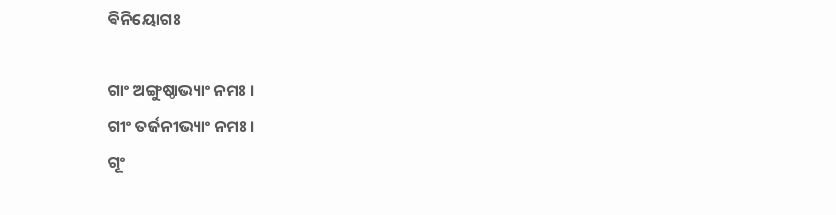ଵିନିୟୋଗଃ

ଗାଂ ଅଙ୍ଗୁଷ୍ଠାଭ୍ୟାଂ ନମଃ ।
ଗୀଂ ତର୍ଜନୀଭ୍ୟାଂ ନମଃ ।
ଗୂଂ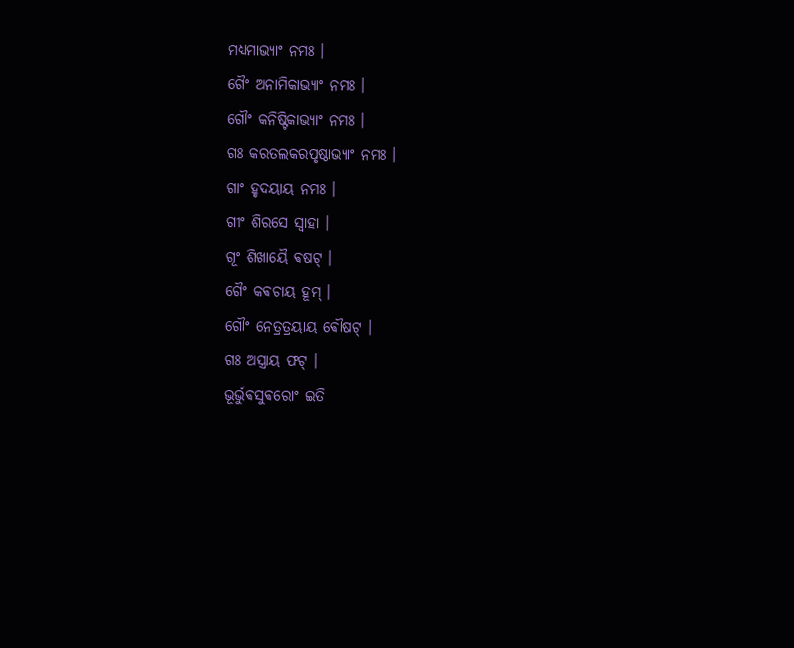ମଧ୍ୟମାଭ୍ୟାଂ ନମଃ ।
ଗୈଂ ଅନାମିକାଭ୍ୟାଂ ନମଃ ।
ଗୌଂ କନିଷ୍ଟିକାଭ୍ୟାଂ ନମଃ ।
ଗଃ କରତଲକରପୃଷ୍ଠାଭ୍ୟାଂ ନମଃ ।
ଗାଂ ହୃଦୟାୟ ନମଃ ।
ଗୀଂ ଶିରସେ ସ୍ଵାହା ।
ଗୂଂ ଶିଖାୟୈ ଵଷଟ୍ ।
ଗୈଂ କଵଚାୟ ହୂମ୍ ।
ଗୌଂ ନେତ୍ରତ୍ରୟାୟ ଵୌଷଟ୍ ।
ଗଃ ଅସ୍ତ୍ରାୟ ଫଟ୍ ।
ଭୂର୍ଭୁଵସୁଵରୋଂ ଇତି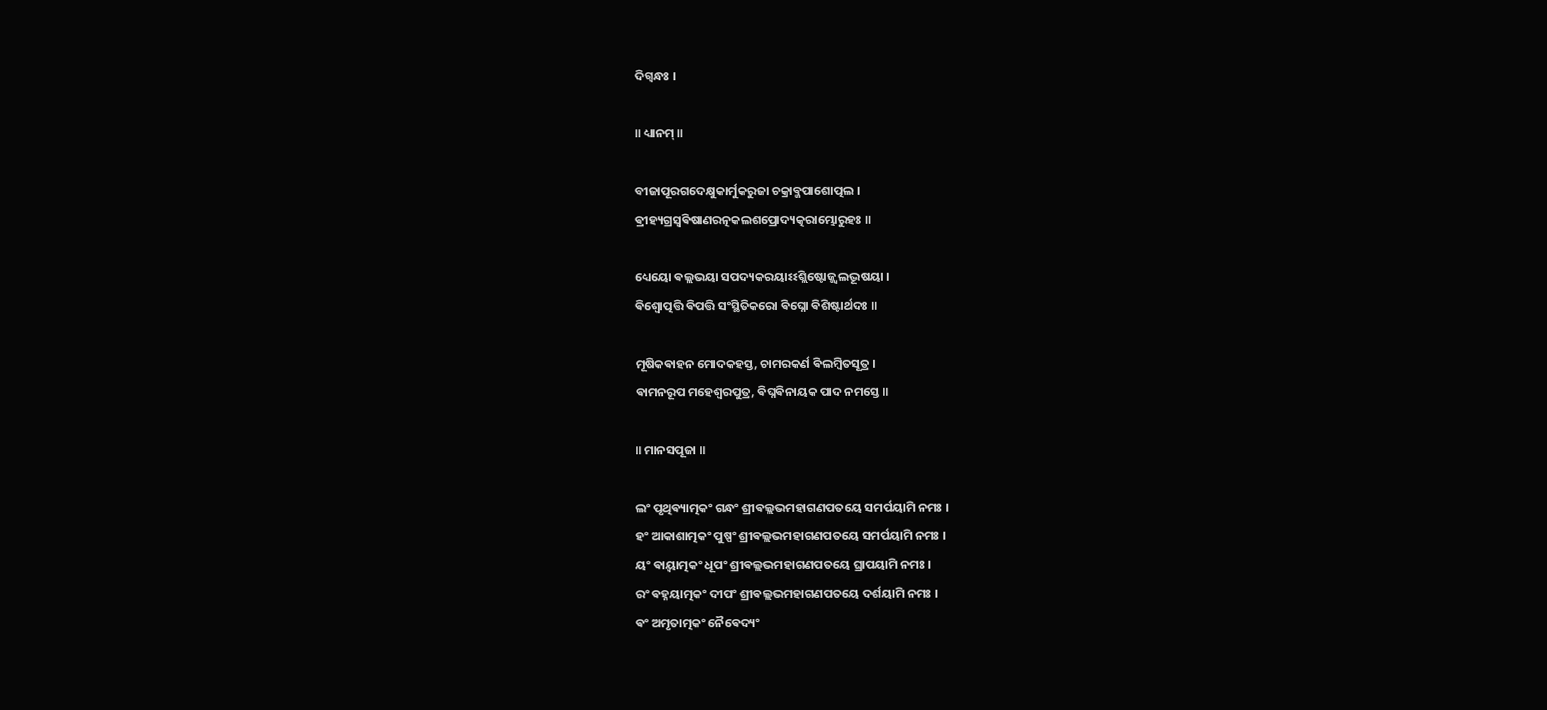ଦିଗ୍ବନ୍ଧଃ ।

॥ ଧ୍ୟାନମ୍ ॥

ବୀଜାପୂରଗଦେକ୍ଷୁକାର୍ମୁକରୁଜା ଚକ୍ରାବ୍ଜପାଶୋତ୍ପଲ ।
ଵ୍ରୀହ୍ୟଗ୍ରସ୍ଵଵିଷାଣରତ୍ନକଲଶପ୍ରୋଦ୍ୟତ୍କରାମ୍ଭୋରୁହଃ ॥

ଧ୍ୟେୟୋ ଵଲ୍ଲଭୟା ସପଦ୍ୟକରୟାଽଽଶ୍ଲିଷ୍ଟୋଜ୍ଜ୍ଵଲଦ୍ଭୂଷୟା ।
ଵିଶ୍ଵୋତ୍ପତ୍ତି ଵିପତ୍ତି ସଂସ୍ଥିତିକରୋ ଵିଘ୍ନୋ ଵିଶିଷ୍ଟାର୍ଥଦଃ ॥

ମୂଷିକଵାହନ ମୋଦକହସ୍ତ, ଚାମରକର୍ଣ ଵିଲମ୍ବିତସୂତ୍ର ।
ଵାମନରୂପ ମହେଶ୍ଵରପୁତ୍ର, ଵିଘ୍ନଵିନାୟକ ପାଦ ନମସ୍ତେ ॥

॥ ମାନସପୂଜା ॥

ଲଂ ପୃଥିଵ୍ୟାତ୍ମକଂ ଗନ୍ଧଂ ଶ୍ରୀଵଲ୍ଲଭମହାଗଣପତୟେ ସମର୍ପୟାମି ନମଃ ।
ହଂ ଆକାଶାତ୍ମକଂ ପୁଷ୍ପଂ ଶ୍ରୀଵଲ୍ଲଭମହାଗଣପତୟେ ସମର୍ପୟାମି ନମଃ ।
ୟଂ ଵାୟ୍ଵାତ୍ମକଂ ଧୂପଂ ଶ୍ରୀଵଲ୍ଲଭମହାଗଣପତୟେ ଘ୍ରାପୟାମି ନମଃ ।
ରଂ ଵହ୍ନୟାତ୍ମକଂ ଦୀପଂ ଶ୍ରୀଵଲ୍ଲଭମହାଗଣପତୟେ ଦର୍ଶୟାମି ନମଃ ।
ଵଂ ଅମୃତାତ୍ମକଂ ନୈଵେଦ୍ୟଂ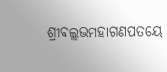ଶ୍ରୀଵଲ୍ଲଭମହାଗଣପତୟେ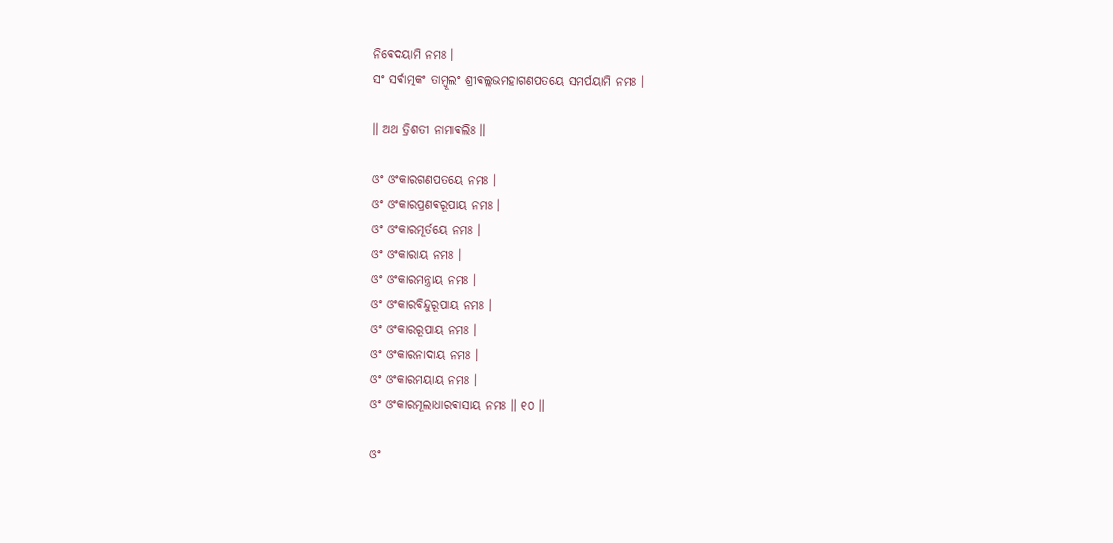ନିଵେଦୟାମି ନମଃ ।
ସଂ ସର୍ଵାତ୍ମକଂ ତାମ୍ବୂଲଂ ଶ୍ରୀଵଲ୍ଲଭମହାଗଣପତୟେ ସମର୍ପୟାମି ନମଃ ।

॥ ଅଥ ତ୍ରିଶତୀ ନାମାଵଲିଃ ॥

ଓଂ ଓଂକାରଗଣପତୟେ ନମଃ ।
ଓଂ ଓଂକାରପ୍ରଣଵରୂପାୟ ନମଃ ।
ଓଂ ଓଂକାରମୂର୍ତୟେ ନମଃ ।
ଓଂ ଓଂକାରାୟ ନମଃ ।
ଓଂ ଓଂକାରମନ୍ତ୍ରାୟ ନମଃ ।
ଓଂ ଓଂକାରବିନ୍ଦୁରୂପାୟ ନମଃ ।
ଓଂ ଓଂକାରରୂପାୟ ନମଃ ।
ଓଂ ଓଂକାରନାଦାୟ ନମଃ ।
ଓଂ ଓଂକାରମୟାୟ ନମଃ ।
ଓଂ ଓଂକାରମୂଲାଧାରଵାସାୟ ନମଃ ॥ ୧୦ ॥

ଓଂ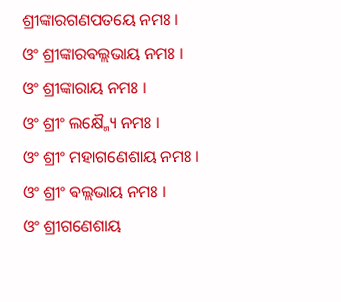ଶ୍ରୀଙ୍କାରଗଣପତୟେ ନମଃ ।
ଓଂ ଶ୍ରୀଙ୍କାରଵଲ୍ଲଭାୟ ନମଃ ।
ଓଂ ଶ୍ରୀଙ୍କାରାୟ ନମଃ ।
ଓଂ ଶ୍ରୀଂ ଲକ୍ଷ୍ମ୍ୟୈ ନମଃ ।
ଓଂ ଶ୍ରୀଂ ମହାଗଣେଶାୟ ନମଃ ।
ଓଂ ଶ୍ରୀଂ ଵଲ୍ଲଭାୟ ନମଃ ।
ଓଂ ଶ୍ରୀଗଣେଶାୟ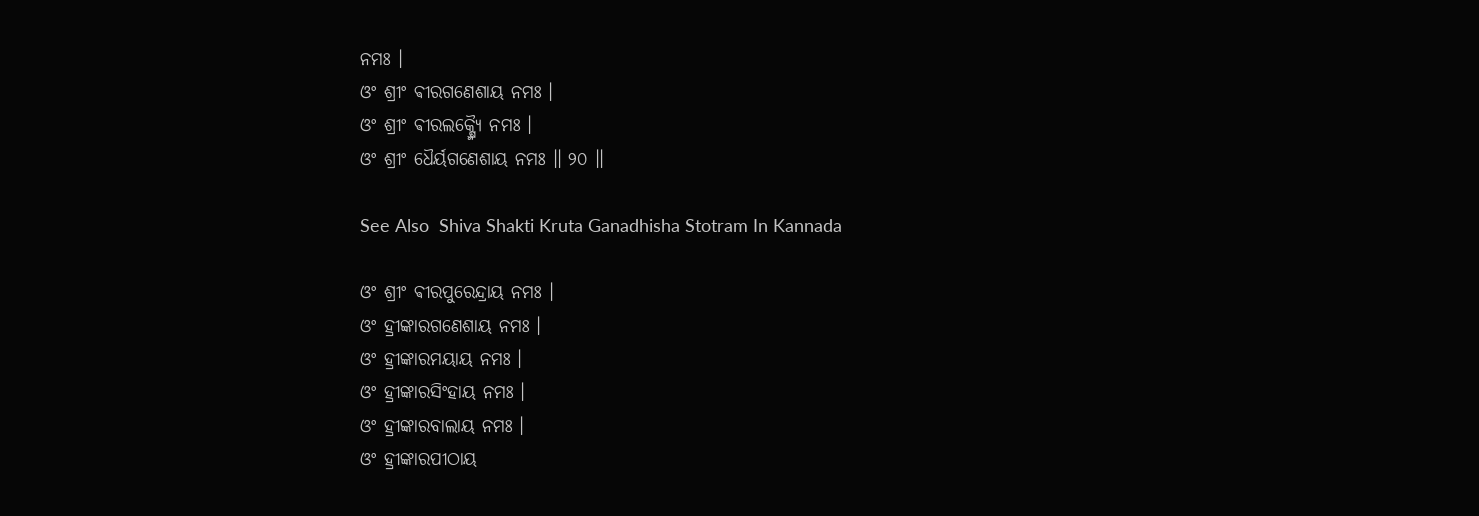ନମଃ ।
ଓଂ ଶ୍ରୀଂ ଵୀରଗଣେଶାୟ ନମଃ ।
ଓଂ ଶ୍ରୀଂ ଵୀରଲକ୍ଷ୍ମ୍ୟୈ ନମଃ ।
ଓଂ ଶ୍ରୀଂ ଧୈର୍ୟଗଣେଶାୟ ନମଃ ॥ ୨୦ ॥

See Also  Shiva Shakti Kruta Ganadhisha Stotram In Kannada

ଓଂ ଶ୍ରୀଂ ଵୀରପୁରେନ୍ଦ୍ରାୟ ନମଃ ।
ଓଂ ହ୍ରୀଙ୍କାରଗଣେଶାୟ ନମଃ ।
ଓଂ ହ୍ରୀଙ୍କାରମୟାୟ ନମଃ ।
ଓଂ ହ୍ରୀଙ୍କାରସିଂହାୟ ନମଃ ।
ଓଂ ହ୍ରୀଙ୍କାରବାଲାୟ ନମଃ ।
ଓଂ ହ୍ରୀଙ୍କାରପୀଠାୟ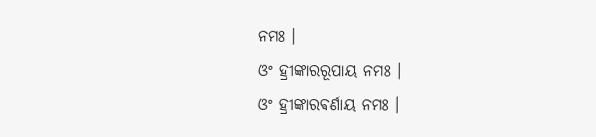ନମଃ ।
ଓଂ ହ୍ରୀଙ୍କାରରୂପାୟ ନମଃ ।
ଓଂ ହ୍ରୀଙ୍କାରଵର୍ଣାୟ ନମଃ ।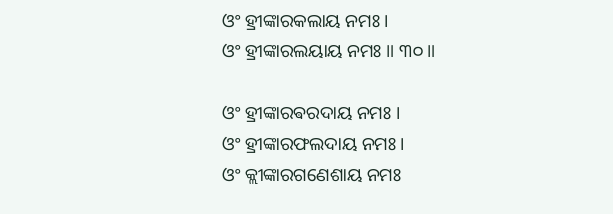ଓଂ ହ୍ରୀଙ୍କାରକଲାୟ ନମଃ ।
ଓଂ ହ୍ରୀଙ୍କାରଲୟାୟ ନମଃ ॥ ୩୦ ॥

ଓଂ ହ୍ରୀଙ୍କାରଵରଦାୟ ନମଃ ।
ଓଂ ହ୍ରୀଙ୍କାରଫଲଦାୟ ନମଃ ।
ଓଂ କ୍ଲୀଙ୍କାରଗଣେଶାୟ ନମଃ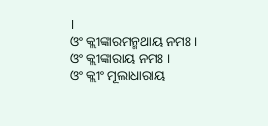।
ଓଂ କ୍ଲୀଙ୍କାରମନ୍ମଥାୟ ନମଃ ।
ଓଂ କ୍ଲୀଙ୍କାରାୟ ନମଃ ।
ଓଂ କ୍ଲୀଂ ମୂଲାଧାରାୟ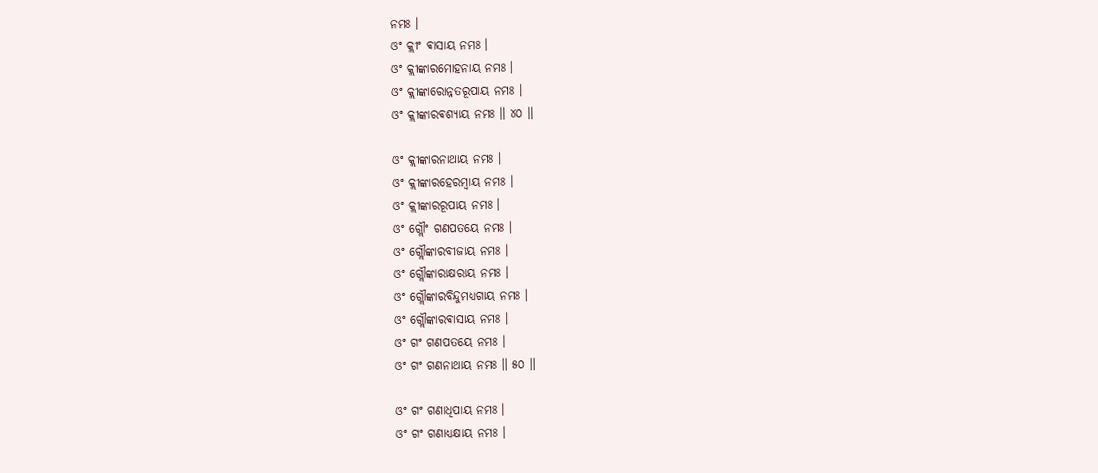ନମଃ ।
ଓଂ କ୍ଲୀଂ ଵାସାୟ ନମଃ ।
ଓଂ କ୍ଲୀଙ୍କାରମୋହନାୟ ନମଃ ।
ଓଂ କ୍ଲୀଙ୍କାରୋନ୍ନତରୂପାୟ ନମଃ ।
ଓଂ କ୍ଲୀଙ୍କାରଵଶ୍ୟାୟ ନମଃ ॥ ୪୦ ॥

ଓଂ କ୍ଲୀଙ୍କାରନାଥାୟ ନମଃ ।
ଓଂ କ୍ଲୀଙ୍କାରହେରମ୍ବାୟ ନମଃ ।
ଓଂ କ୍ଲୀଙ୍କାରରୂପାୟ ନମଃ ।
ଓଂ ଗ୍ଲୌଂ ଗଣପତୟେ ନମଃ ।
ଓଂ ଗ୍ଲୌଙ୍କାରବୀଜାୟ ନମଃ ।
ଓଂ ଗ୍ଲୌଙ୍କାରାକ୍ଷରାୟ ନମଃ ।
ଓଂ ଗ୍ଲୌଙ୍କାରବିନ୍ଦୁମଧ୍ୟଗାୟ ନମଃ ।
ଓଂ ଗ୍ଲୌଙ୍କାରଵାସାୟ ନମଃ ।
ଓଂ ଗଂ ଗଣପତୟେ ନମଃ ।
ଓଂ ଗଂ ଗଣନାଥାୟ ନମଃ ॥ ୫୦ ॥

ଓଂ ଗଂ ଗଣାଧିପାୟ ନମଃ ।
ଓଂ ଗଂ ଗଣାଧ୍ୟକ୍ଷାୟ ନମଃ ।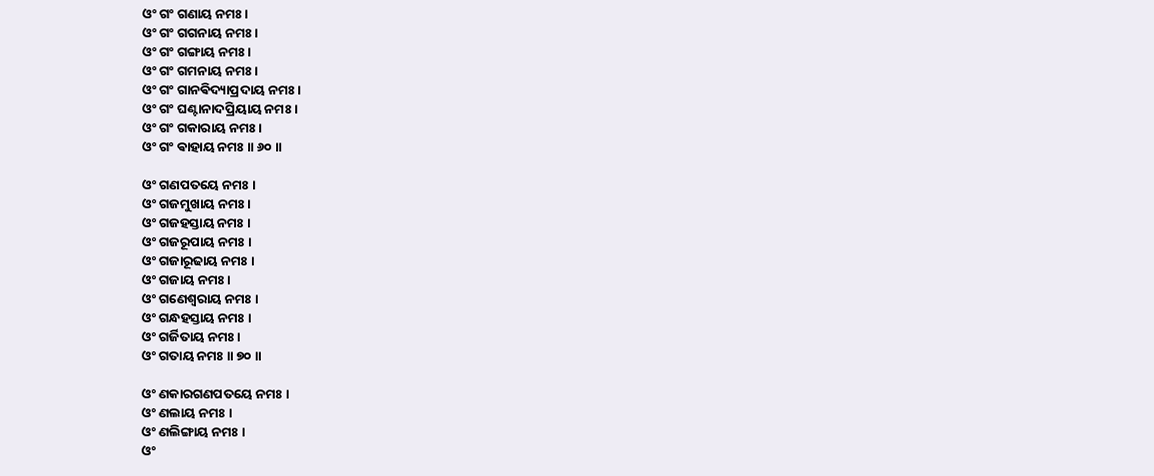ଓଂ ଗଂ ଗଣାୟ ନମଃ ।
ଓଂ ଗଂ ଗଗନାୟ ନମଃ ।
ଓଂ ଗଂ ଗଙ୍ଗାୟ ନମଃ ।
ଓଂ ଗଂ ଗମନାୟ ନମଃ ।
ଓଂ ଗଂ ଗାନଵିଦ୍ୟାପ୍ରଦାୟ ନମଃ ।
ଓଂ ଗଂ ଘଣ୍ଟାନାଦପ୍ରିୟାୟ ନମଃ ।
ଓଂ ଗଂ ଗକାରାୟ ନମଃ ।
ଓଂ ଗଂ ଵାହାୟ ନମଃ ॥ ୬୦ ॥

ଓଂ ଗଣପତୟେ ନମଃ ।
ଓଂ ଗଜମୁଖାୟ ନମଃ ।
ଓଂ ଗଜହସ୍ତାୟ ନମଃ ।
ଓଂ ଗଜରୂପାୟ ନମଃ ।
ଓଂ ଗଜାରୂଢାୟ ନମଃ ।
ଓଂ ଗଜାୟ ନମଃ ।
ଓଂ ଗଣେଶ୍ଵରାୟ ନମଃ ।
ଓଂ ଗନ୍ଧହସ୍ତାୟ ନମଃ ।
ଓଂ ଗର୍ଜିତାୟ ନମଃ ।
ଓଂ ଗତାୟ ନମଃ ॥ ୭୦ ॥

ଓଂ ଣକାରଗଣପତୟେ ନମଃ ।
ଓଂ ଣଲାୟ ନମଃ ।
ଓଂ ଣଲିଙ୍ଗାୟ ନମଃ ।
ଓଂ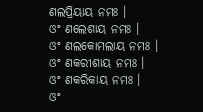ଣଲପ୍ରିୟାୟ ନମଃ ।
ଓଂ ଣଲେଶାୟ ନମଃ ।
ଓଂ ଣଲକୋମଲାୟ ନମଃ ।
ଓଂ ଣକରୀଶାୟ ନମଃ ।
ଓଂ ଣକରିକାୟ ନମଃ ।
ଓଂ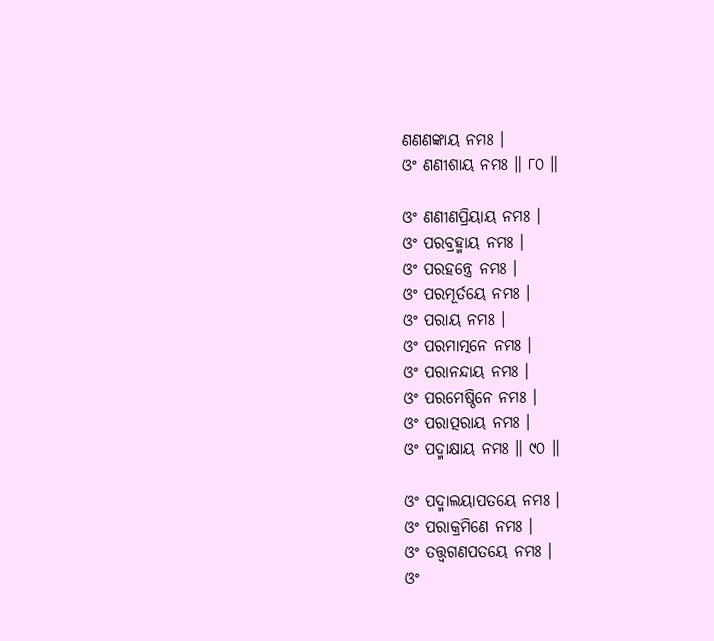ଣଣଣଙ୍କାୟ ନମଃ ।
ଓଂ ଣଣୀଶାୟ ନମଃ ॥ ୮୦ ॥

ଓଂ ଣଣୀଣପ୍ରିୟାୟ ନମଃ ।
ଓଂ ପରବ୍ରହ୍ମାୟ ନମଃ ।
ଓଂ ପରହନ୍ତ୍ରେ ନମଃ ।
ଓଂ ପରମୂର୍ତୟେ ନମଃ ।
ଓଂ ପରାୟ ନମଃ ।
ଓଂ ପରମାତ୍ମନେ ନମଃ ।
ଓଂ ପରାନନ୍ଦାୟ ନମଃ ।
ଓଂ ପରମେଷ୍ଠିନେ ନମଃ ।
ଓଂ ପରାତ୍ପରାୟ ନମଃ ।
ଓଂ ପଦ୍ମାକ୍ଷାୟ ନମଃ ॥ ୯୦ ॥

ଓଂ ପଦ୍ମାଲୟାପତୟେ ନମଃ ।
ଓଂ ପରାକ୍ରମିଣେ ନମଃ ।
ଓଂ ତତ୍ତ୍ଵଗଣପତୟେ ନମଃ ।
ଓଂ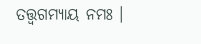ତତ୍ତ୍ଵଗମ୍ୟାୟ ନମଃ ।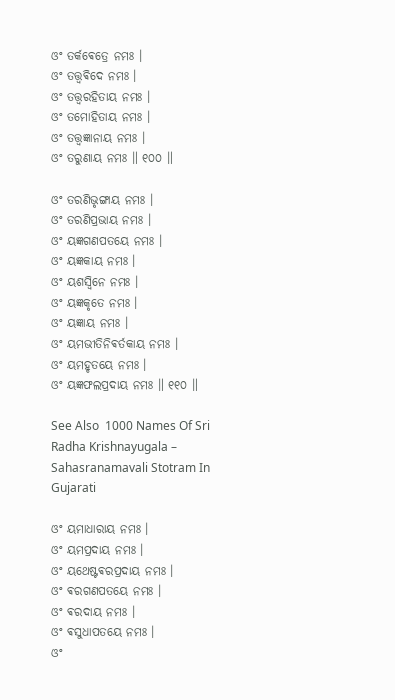ଓଂ ତର୍କଵେତ୍ରେ ନମଃ ।
ଓଂ ତତ୍ତ୍ଵଵିଦେ ନମଃ ।
ଓଂ ତତ୍ତ୍ଵରହିତାୟ ନମଃ ।
ଓଂ ତମୋହିତାୟ ନମଃ ।
ଓଂ ତତ୍ତ୍ଵଜ୍ଞାନାୟ ନମଃ ।
ଓଂ ତରୁଣାୟ ନମଃ ॥ ୧୦୦ ॥

ଓଂ ତରଣିଭୃଙ୍ଗାୟ ନମଃ ।
ଓଂ ତରଣିପ୍ରଭାୟ ନମଃ ।
ଓଂ ୟଜ୍ଞଗଣପତୟେ ନମଃ ।
ଓଂ ୟଜ୍ଞକାୟ ନମଃ ।
ଓଂ ୟଶସ୍ଵିନେ ନମଃ ।
ଓଂ ୟଜ୍ଞକୃତେ ନମଃ ।
ଓଂ ୟଜ୍ଞାୟ ନମଃ ।
ଓଂ ୟମଭୀତିନିଵର୍ତକାୟ ନମଃ ।
ଓଂ ୟମହୃତୟେ ନମଃ ।
ଓଂ ୟଜ୍ଞଫଲପ୍ରଦାୟ ନମଃ ॥ ୧୧୦ ॥

See Also  1000 Names Of Sri Radha Krishnayugala – Sahasranamavali Stotram In Gujarati

ଓଂ ୟମାଧାରାୟ ନମଃ ।
ଓଂ ୟମପ୍ରଦାୟ ନମଃ ।
ଓଂ ୟଥେଷ୍ଟଵରପ୍ରଦାୟ ନମଃ ।
ଓଂ ଵରଗଣପତୟେ ନମଃ ।
ଓଂ ଵରଦାୟ ନମଃ ।
ଓଂ ଵସୁଧାପତୟେ ନମଃ ।
ଓଂ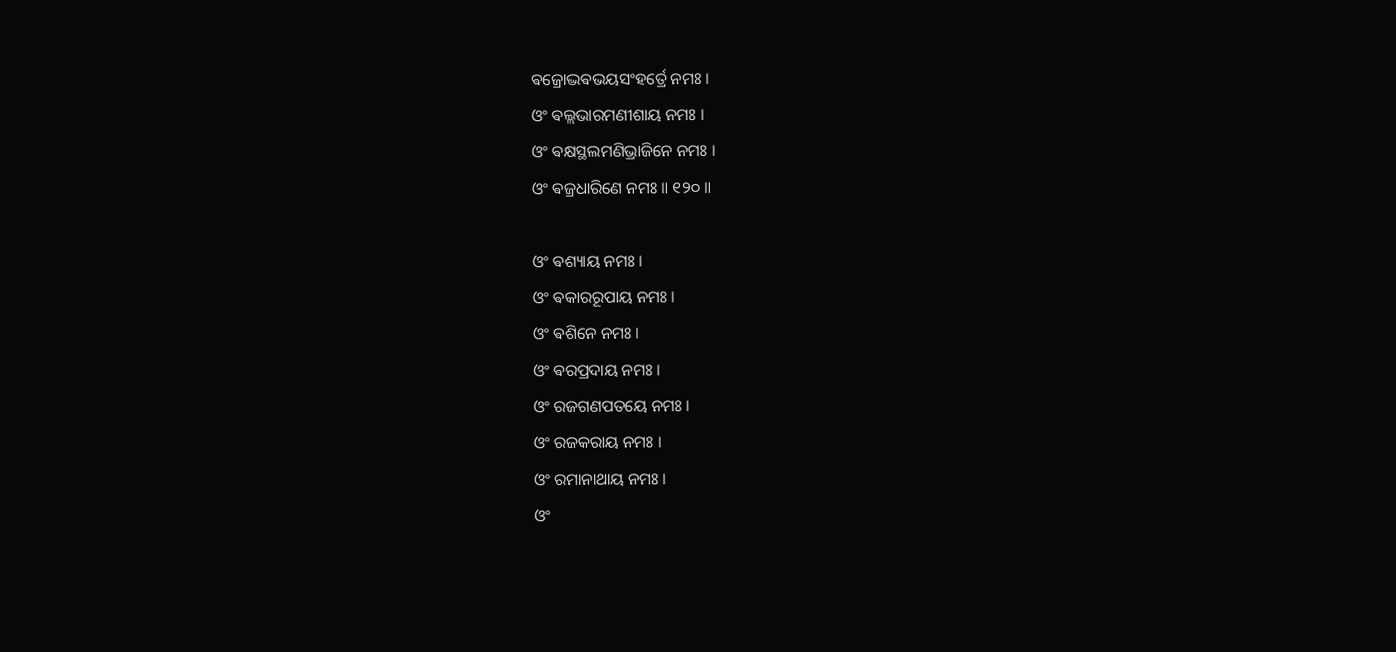ଵଜ୍ରୋଦ୍ଭଵଭୟସଂହର୍ତ୍ରେ ନମଃ ।
ଓଂ ଵଲ୍ଲଭାରମଣୀଶାୟ ନମଃ ।
ଓଂ ଵକ୍ଷସ୍ଥଲମଣିଭ୍ରାଜିନେ ନମଃ ।
ଓଂ ଵଜ୍ରଧାରିଣେ ନମଃ ॥ ୧୨୦ ॥

ଓଂ ଵଶ୍ୟାୟ ନମଃ ।
ଓଂ ଵକାରରୂପାୟ ନମଃ ।
ଓଂ ଵଶିନେ ନମଃ ।
ଓଂ ଵରପ୍ରଦାୟ ନମଃ ।
ଓଂ ରଜଗଣପତୟେ ନମଃ ।
ଓଂ ରଜକରାୟ ନମଃ ।
ଓଂ ରମାନାଥାୟ ନମଃ ।
ଓଂ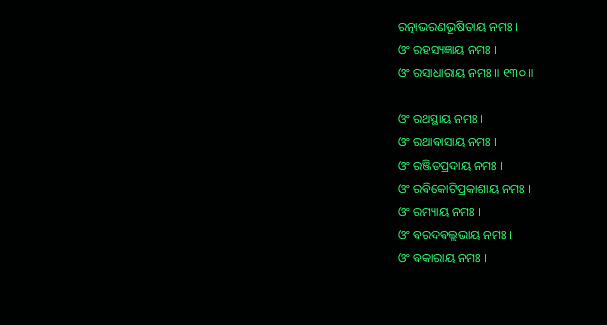ରତ୍ନାଭରଣଭୂଷିତାୟ ନମଃ ।
ଓଂ ରହସ୍ୟଜ୍ଞାୟ ନମଃ ।
ଓଂ ରସାଧାରାୟ ନମଃ ॥ ୧୩୦ ॥

ଓଂ ରଥସ୍ଥାୟ ନମଃ ।
ଓଂ ରଥାଵାସାୟ ନମଃ ।
ଓଂ ରଞ୍ଜିତପ୍ରଦାୟ ନମଃ ।
ଓଂ ରଵିକୋଟିପ୍ରକାଶାୟ ନମଃ ।
ଓଂ ରମ୍ୟାୟ ନମଃ ।
ଓଂ ଵରଦଵଲ୍ଲଭାୟ ନମଃ ।
ଓଂ ଵକାରାୟ ନମଃ ।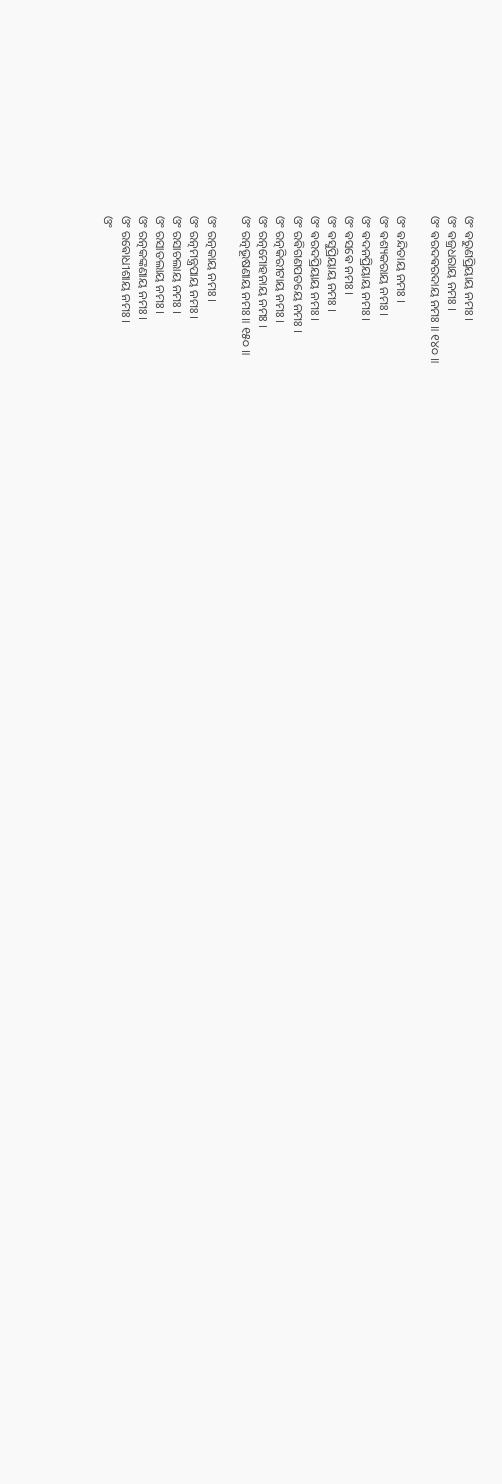ଓଂ ଵରୁଣପ୍ରିୟାୟ ନମଃ ।
ଓଂ ଵଜ୍ରଧରାୟ ନମଃ ।
ଓଂ ଵରଦଵରଦାୟ ନମଃ ॥ ୧୪୦ ॥

ଓଂ ଵନ୍ଦିତାୟ ନମଃ ।
ଓଂ ଵଶ୍ୟକରାୟ ନମଃ ।
ଓଂ ଵଦନପ୍ରିୟାୟ ନମଃ ।
ଓଂ ଵସଵେ ନମଃ ।
ଓଂ ଵସୁପ୍ରିୟାୟ ନମଃ ।
ଓଂ ଵରଦପ୍ରିୟାୟ ନମଃ ।
ଓଂ ରଵିଗଣପତୟେ ନମଃ ।
ଓଂ ରତ୍ନକିରୀଟାୟ ନମଃ ।
ଓଂ ରତ୍ନମୋହନାୟ ନମଃ ।
ଓଂ ରତ୍ନଭୂଷଣାୟ ନମଃ ॥ ୧୫୦ ॥

ଓଂ ରତ୍ନକାୟ ନମଃ ।
ଓଂ ରତ୍ନମନ୍ତ୍ରପାୟ ନମଃ ।
ଓଂ ରସାଚଲାୟ ନମଃ ।
ଓଂ ରସାତଲାୟ ନମଃ ।
ଓଂ ରତ୍ନକଙ୍କଣାୟ ନମଃ ।
ଓଂ ରଵୋଧୀଶାୟ ନମଃ ।
ଓଂ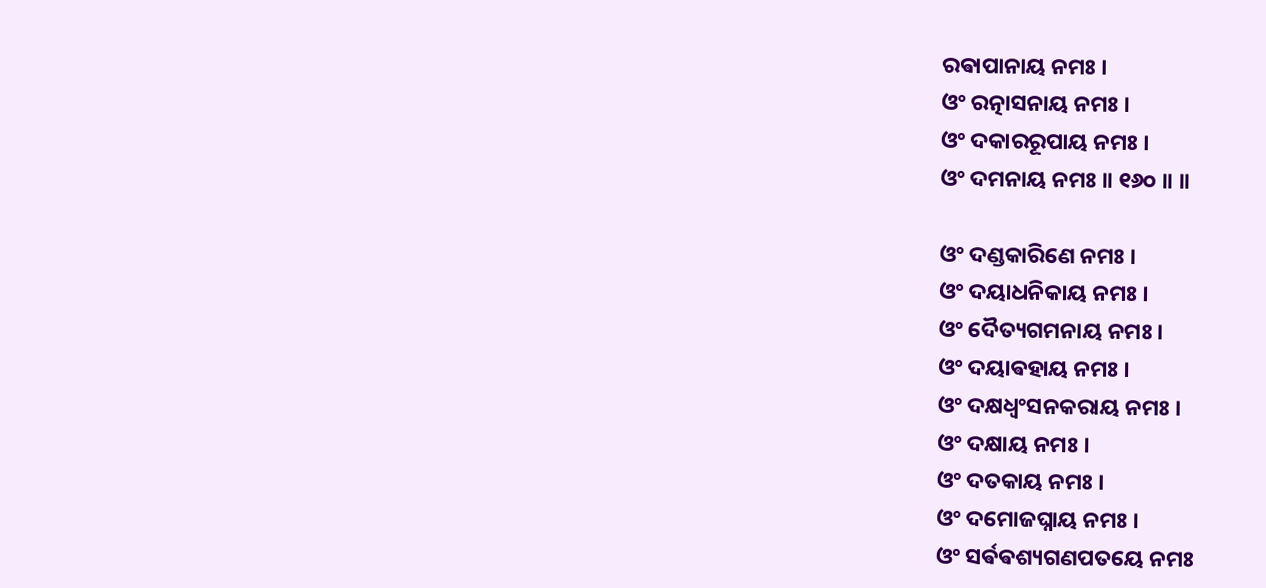ରଵାପାନାୟ ନମଃ ।
ଓଂ ରତ୍ନାସନାୟ ନମଃ ।
ଓଂ ଦକାରରୂପାୟ ନମଃ ।
ଓଂ ଦମନାୟ ନମଃ ॥ ୧୬୦ ॥ ॥

ଓଂ ଦଣ୍ଡକାରିଣେ ନମଃ ।
ଓଂ ଦୟାଧନିକାୟ ନମଃ ।
ଓଂ ଦୈତ୍ୟଗମନାୟ ନମଃ ।
ଓଂ ଦୟାଵହାୟ ନମଃ ।
ଓଂ ଦକ୍ଷଧ୍ଵଂସନକରାୟ ନମଃ ।
ଓଂ ଦକ୍ଷାୟ ନମଃ ।
ଓଂ ଦତକାୟ ନମଃ ।
ଓଂ ଦମୋଜଘ୍ନାୟ ନମଃ ।
ଓଂ ସର୍ଵଵଶ୍ୟଗଣପତୟେ ନମଃ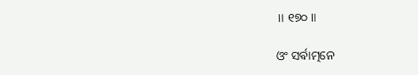॥ ୧୭୦ ॥

ଓଂ ସର୍ଵାତ୍ମନେ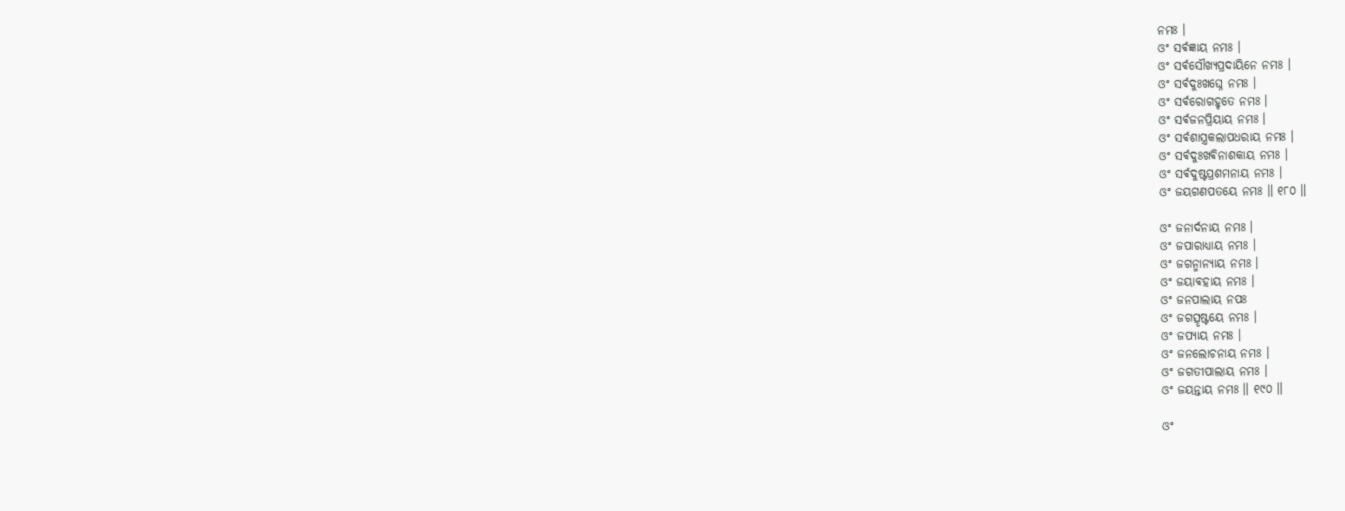ନମଃ ।
ଓଂ ସର୍ଵଜ୍ଞାୟ ନମଃ ।
ଓଂ ସର୍ଵସୌଖ୍ୟପ୍ରଦାୟିନେ ନମଃ ।
ଓଂ ସର୍ଵଦୁଃଖଘ୍ନେ ନମଃ ।
ଓଂ ସର୍ଵରୋଗହୃତେ ନମଃ ।
ଓଂ ସର୍ଵଜନପ୍ରିୟାୟ ନମଃ ।
ଓଂ ସର୍ଵଶାସ୍ତ୍ରକଲାପଧରାୟ ନମଃ ।
ଓଂ ସର୍ଵଦୁଃଖଵିନାଶକାୟ ନମଃ ।
ଓଂ ସର୍ଵଦୁଷ୍ଟପ୍ରଶମନାୟ ନମଃ ।
ଓଂ ଜୟଗଣପତୟେ ନମଃ ॥ ୧୮୦ ॥

ଓଂ ଜନାର୍ଦନାୟ ନମଃ ।
ଓଂ ଜପାରାଧ୍ୟାୟ ନମଃ ।
ଓଂ ଜଗନ୍ମାନ୍ୟାୟ ନମଃ ।
ଓଂ ଜୟାଵହାୟ ନମଃ ।
ଓଂ ଜନପାଲାୟ ନପଃ
ଓଂ ଜଗତ୍ସୃଷ୍ଟୟେ ନମଃ ।
ଓଂ ଜପ୍ୟାୟ ନମଃ ।
ଓଂ ଜନଲୋଚନାୟ ନମଃ ।
ଓଂ ଜଗତୀପାଲାୟ ନମଃ ।
ଓଂ ଜୟନ୍ତାୟ ନମଃ ॥ ୧୯୦ ॥

ଓଂ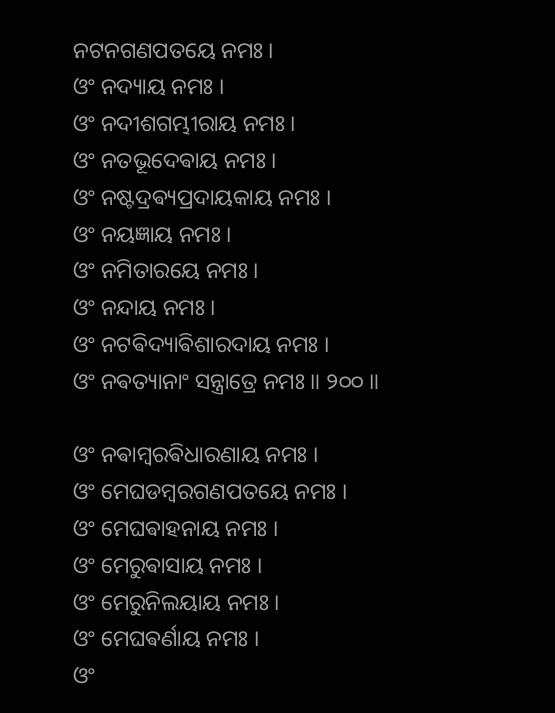ନଟନଗଣପତୟେ ନମଃ ।
ଓଂ ନଦ୍ୟାୟ ନମଃ ।
ଓଂ ନଦୀଶଗମ୍ଭୀରାୟ ନମଃ ।
ଓଂ ନତଭୂଦେଵାୟ ନମଃ ।
ଓଂ ନଷ୍ଟଦ୍ରଵ୍ୟପ୍ରଦାୟକାୟ ନମଃ ।
ଓଂ ନୟଜ୍ଞାୟ ନମଃ ।
ଓଂ ନମିତାରୟେ ନମଃ ।
ଓଂ ନନ୍ଦାୟ ନମଃ ।
ଓଂ ନଟଵିଦ୍ୟାଵିଶାରଦାୟ ନମଃ ।
ଓଂ ନଵତ୍ୟାନାଂ ସନ୍ତ୍ରାତ୍ରେ ନମଃ ॥ ୨୦୦ ॥

ଓଂ ନଵାମ୍ବରଵିଧାରଣାୟ ନମଃ ।
ଓଂ ମେଘଡମ୍ବରଗଣପତୟେ ନମଃ ।
ଓଂ ମେଘଵାହନାୟ ନମଃ ।
ଓଂ ମେରୁଵାସାୟ ନମଃ ।
ଓଂ ମେରୁନିଲୟାୟ ନମଃ ।
ଓଂ ମେଘଵର୍ଣାୟ ନମଃ ।
ଓଂ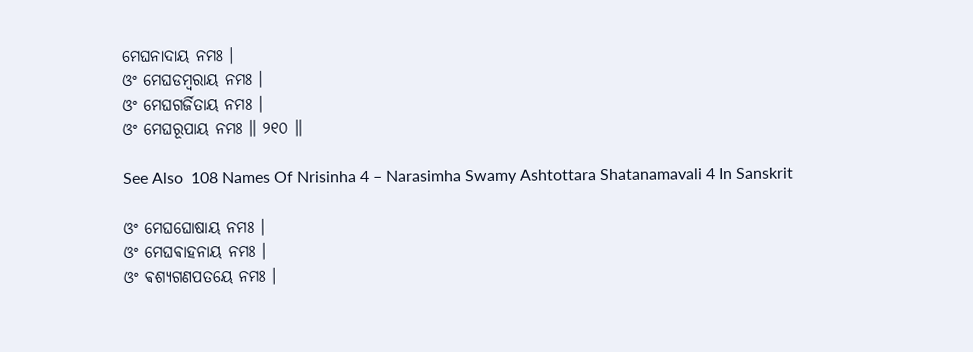ମେଘନାଦାୟ ନମଃ ।
ଓଂ ମେଘଡମ୍ବରାୟ ନମଃ ।
ଓଂ ମେଘଗର୍ଜିତାୟ ନମଃ ।
ଓଂ ମେଘରୂପାୟ ନମଃ ॥ ୨୧୦ ॥

See Also  108 Names Of Nrisinha 4 – Narasimha Swamy Ashtottara Shatanamavali 4 In Sanskrit

ଓଂ ମେଘଘୋଷାୟ ନମଃ ।
ଓଂ ମେଘଵାହନାୟ ନମଃ ।
ଓଂ ଵଶ୍ୟଗଣପତୟେ ନମଃ ।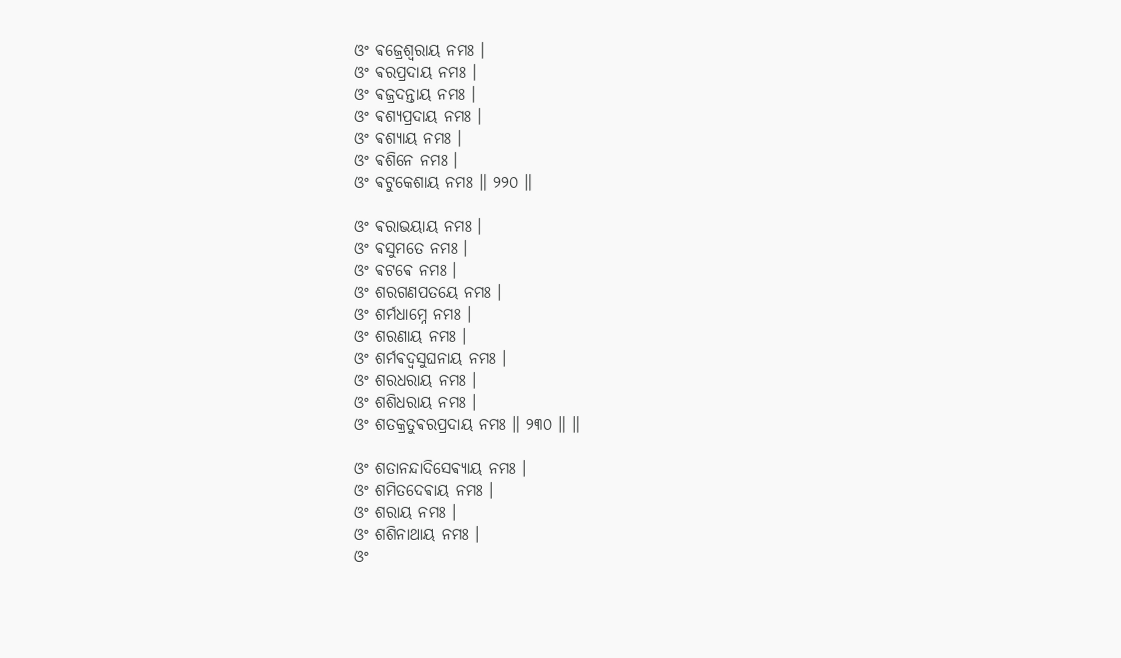ଓଂ ଵଜ୍ରେଶ୍ଵରାୟ ନମଃ ।
ଓଂ ଵରପ୍ରଦାୟ ନମଃ ।
ଓଂ ଵଜ୍ରଦନ୍ତାୟ ନମଃ ।
ଓଂ ଵଶ୍ୟପ୍ରଦାୟ ନମଃ ।
ଓଂ ଵଶ୍ୟାୟ ନମଃ ।
ଓଂ ଵଶିନେ ନମଃ ।
ଓଂ ଵଟୁକେଶାୟ ନମଃ ॥ ୨୨୦ ॥

ଓଂ ଵରାଭୟାୟ ନମଃ ।
ଓଂ ଵସୁମତେ ନମଃ ।
ଓଂ ଵଟଵେ ନମଃ ।
ଓଂ ଶରଗଣପତୟେ ନମଃ ।
ଓଂ ଶର୍ମଧାମ୍ନେ ନମଃ ।
ଓଂ ଶରଣାୟ ନମଃ ।
ଓଂ ଶର୍ମଵଦ୍ଵସୁଘନାୟ ନମଃ ।
ଓଂ ଶରଧରାୟ ନମଃ ।
ଓଂ ଶଶିଧରାୟ ନମଃ ।
ଓଂ ଶତକ୍ରତୁଵରପ୍ରଦାୟ ନମଃ ॥ ୨୩୦ ॥ ॥

ଓଂ ଶତାନନ୍ଦାଦିସେଵ୍ୟାୟ ନମଃ ।
ଓଂ ଶମିତଦେଵାୟ ନମଃ ।
ଓଂ ଶରାୟ ନମଃ ।
ଓଂ ଶଶିନାଥାୟ ନମଃ ।
ଓଂ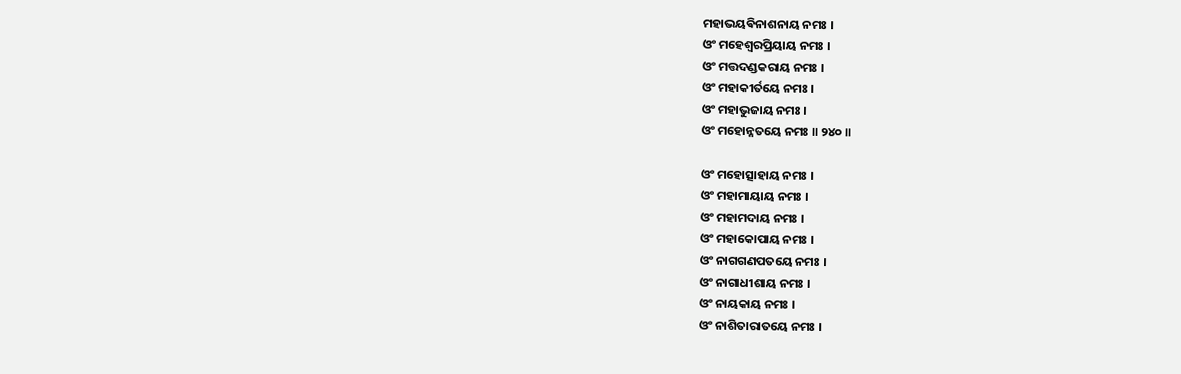ମହାଭୟଵିନାଶନାୟ ନମଃ ।
ଓଂ ମହେଶ୍ଵରପ୍ରିୟାୟ ନମଃ ।
ଓଂ ମତ୍ତଦଣ୍ଡକରାୟ ନମଃ ।
ଓଂ ମହାକୀର୍ତୟେ ନମଃ ।
ଓଂ ମହାଭୁଜାୟ ନମଃ ।
ଓଂ ମହୋନ୍ନତୟେ ନମଃ ॥ ୨୪୦ ॥

ଓଂ ମହୋତ୍ସାହାୟ ନମଃ ।
ଓଂ ମହାମାୟାୟ ନମଃ ।
ଓଂ ମହାମଦାୟ ନମଃ ।
ଓଂ ମହାକୋପାୟ ନମଃ ।
ଓଂ ନାଗଗଣପତୟେ ନମଃ ।
ଓଂ ନାଗାଧୀଶାୟ ନମଃ ।
ଓଂ ନାୟକାୟ ନମଃ ।
ଓଂ ନାଶିତାରାତୟେ ନମଃ ।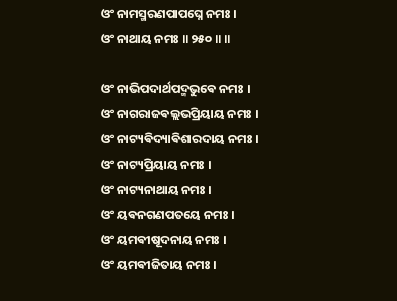ଓଂ ନାମସ୍ମରଣପାପଘ୍ନେ ନମଃ ।
ଓଂ ନାଥାୟ ନମଃ ॥ ୨୫୦ ॥ ॥

ଓଂ ନାଭିପଦାର୍ଥପଦ୍ମଭୁଵେ ନମଃ ।
ଓଂ ନାଗରାଜଵଲ୍ଲଭପ୍ରିୟାୟ ନମଃ ।
ଓଂ ନାଟ୍ୟଵିଦ୍ୟାଵିଶାରଦାୟ ନମଃ ।
ଓଂ ନାଟ୍ୟପ୍ରିୟାୟ ନମଃ ।
ଓଂ ନାଟ୍ୟନାଥାୟ ନମଃ ।
ଓଂ ୟଵନଗଣପତୟେ ନମଃ ।
ଓଂ ୟମଵୀଷୂଦନାୟ ନମଃ ।
ଓଂ ୟମଵୀଜିତାୟ ନମଃ ।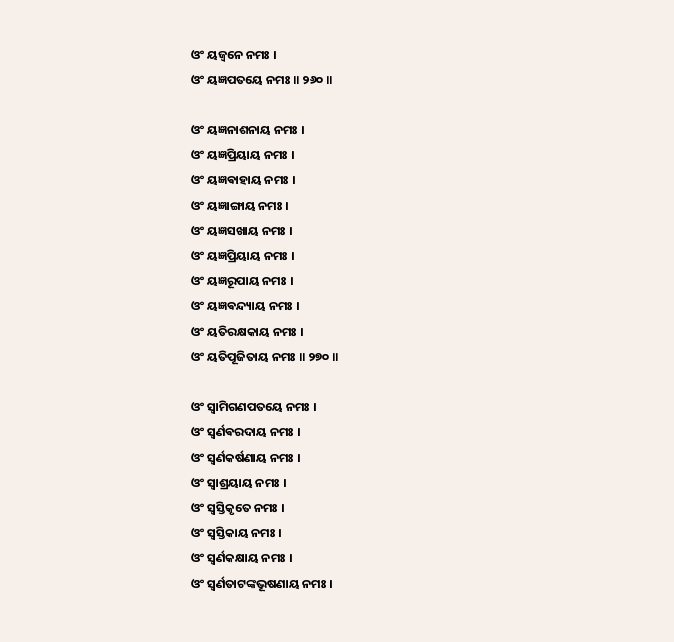ଓଂ ୟଜ୍ଵନେ ନମଃ ।
ଓଂ ୟଜ୍ଞପତୟେ ନମଃ ॥ ୨୬୦ ॥

ଓଂ ୟଜ୍ଞନାଶନାୟ ନମଃ ।
ଓଂ ୟଜ୍ଞପ୍ରିୟାୟ ନମଃ ।
ଓଂ ୟଜ୍ଞଵାହାୟ ନମଃ ।
ଓଂ ୟଜ୍ଞାଙ୍ଗାୟ ନମଃ ।
ଓଂ ୟଜ୍ଞସଖାୟ ନମଃ ।
ଓଂ ୟଜ୍ଞପ୍ରିୟାୟ ନମଃ ।
ଓଂ ୟଜ୍ଞରୂପାୟ ନମଃ ।
ଓଂ ୟଜ୍ଞଵନ୍ଦ୍ୟାୟ ନମଃ ।
ଓଂ ୟତିରକ୍ଷକାୟ ନମଃ ।
ଓଂ ୟତିପୂଜିତାୟ ନମଃ ॥ ୨୭୦ ॥

ଓଂ ସ୍ଵାମିଗଣପତୟେ ନମଃ ।
ଓଂ ସ୍ଵର୍ଣଵରଦାୟ ନମଃ ।
ଓଂ ସ୍ଵର୍ଣକର୍ଷଣାୟ ନମଃ ।
ଓଂ ସ୍ଵାଶ୍ରୟାୟ ନମଃ ।
ଓଂ ସ୍ଵସ୍ତିକୃତେ ନମଃ ।
ଓଂ ସ୍ଵସ୍ତିକାୟ ନମଃ ।
ଓଂ ସ୍ଵର୍ଣକକ୍ଷାୟ ନମଃ ।
ଓଂ ସ୍ଵର୍ଣତାଟଙ୍କଭୂଷଣାୟ ନମଃ ।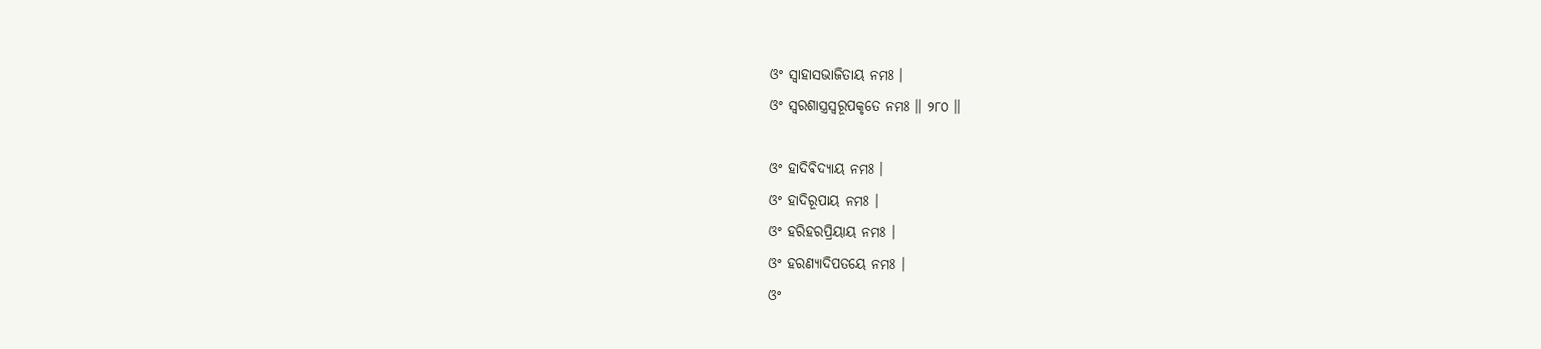ଓଂ ସ୍ଵାହାସଭାଜିତାୟ ନମଃ ।
ଓଂ ସ୍ଵରଶାସ୍ତ୍ରସ୍ଵରୂପକୃତେ ନମଃ ॥ ୨୮୦ ॥

ଓଂ ହାଦିଵିଦ୍ୟାୟ ନମଃ ।
ଓଂ ହାଦିରୂପାୟ ନମଃ ।
ଓଂ ହରିହରପ୍ରିୟାୟ ନମଃ ।
ଓଂ ହରଣ୍ୟାଦିପତୟେ ନମଃ ।
ଓଂ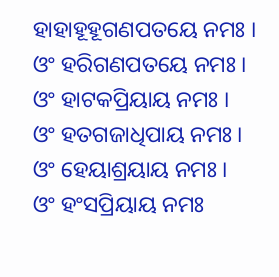ହାହାହୂହୂଗଣପତୟେ ନମଃ ।
ଓଂ ହରିଗଣପତୟେ ନମଃ ।
ଓଂ ହାଟକପ୍ରିୟାୟ ନମଃ ।
ଓଂ ହତଗଜାଧିପାୟ ନମଃ ।
ଓଂ ହେୟାଶ୍ରୟାୟ ନମଃ ।
ଓଂ ହଂସପ୍ରିୟାୟ ନମଃ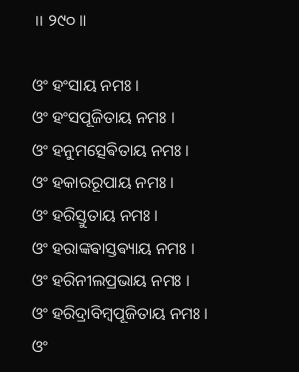॥ ୨୯୦ ॥

ଓଂ ହଂସାୟ ନମଃ ।
ଓଂ ହଂସପୂଜିତାୟ ନମଃ ।
ଓଂ ହନୁମତ୍ସେଵିତାୟ ନମଃ ।
ଓଂ ହକାରରୂପାୟ ନମଃ ।
ଓଂ ହରିସ୍ତୁତାୟ ନମଃ ।
ଓଂ ହରାଙ୍କଵାସ୍ତଵ୍ୟାୟ ନମଃ ।
ଓଂ ହରିନୀଲପ୍ରଭାୟ ନମଃ ।
ଓଂ ହରିଦ୍ରାବିମ୍ବପୂଜିତାୟ ନମଃ ।
ଓଂ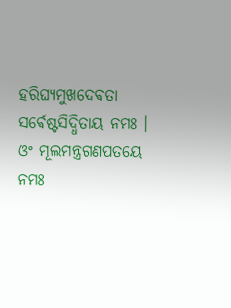ହରିଘ୍ୟମୁଖଦେଵତା ସର୍ଵେଷ୍ଟସିଦ୍ଧିତାୟ ନମଃ ।
ଓଂ ମୂଲମନ୍ତ୍ରଗଣପତୟେ ନମଃ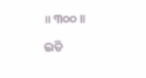॥ ୩୦୦ ॥

ଇତି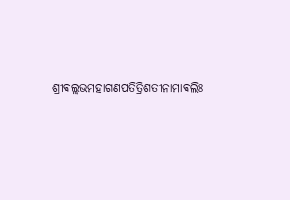ଶ୍ରୀଵଲ୍ଲଭମହାଗଣପତିତ୍ରିଶତୀନାମାଵଲିଃ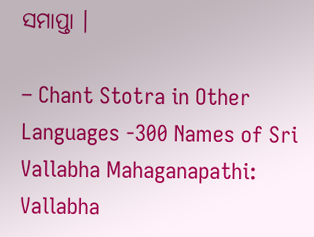ସମାପ୍ତା ।

– Chant Stotra in Other Languages -300 Names of Sri Vallabha Mahaganapathi:
Vallabha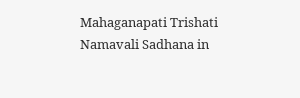Mahaganapati Trishati Namavali Sadhana in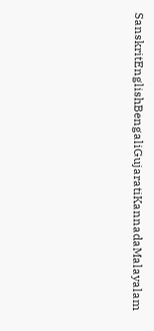SanskritEnglishBengaliGujaratiKannadaMalayalam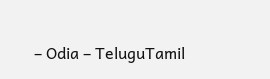– Odia – TeluguTamil